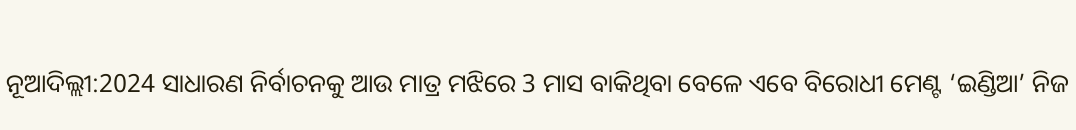ନୂଆଦିଲ୍ଲୀ:2024 ସାଧାରଣ ନିର୍ବାଚନକୁ ଆଉ ମାତ୍ର ମଝିରେ 3 ମାସ ବାକିଥିବା ବେଳେ ଏବେ ବିରୋଧୀ ମେଣ୍ଟ ‘ଇଣ୍ଡିଆ’ ନିଜ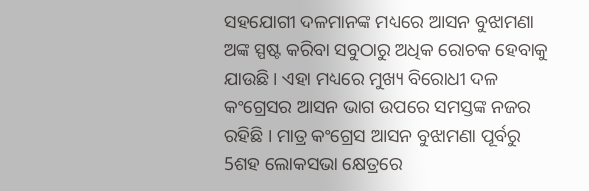ସହଯୋଗୀ ଦଳମାନଙ୍କ ମଧ୍ୟରେ ଆସନ ବୁଝାମଣା ଅଙ୍କ ସ୍ପଷ୍ଟ କରିବା ସବୁଠାରୁ ଅଧିକ ରୋଚକ ହେବାକୁ ଯାଉଛି । ଏହା ମଧ୍ୟରେ ମୁଖ୍ୟ ବିରୋଧୀ ଦଳ କଂଗ୍ରେସର ଆସନ ଭାଗ ଉପରେ ସମସ୍ତଙ୍କ ନଜର ରହିଛି । ମାତ୍ର କଂଗ୍ରେସ ଆସନ ବୁଝାମଣା ପୂର୍ବରୁ 5ଶହ ଲୋକସଭା କ୍ଷେତ୍ରରେ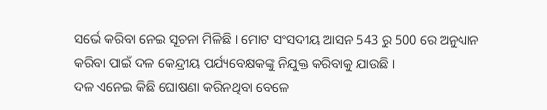ସର୍ଭେ କରିବା ନେଇ ସୂଚନା ମିଳିଛି । ମୋଟ ସଂସଦୀୟ ଆସନ 543 ରୁ 500 ରେ ଅନୁଧ୍ୟାନ କରିବା ପାଇଁ ଦଳ କେନ୍ଦ୍ରୀୟ ପର୍ଯ୍ୟବେକ୍ଷକଙ୍କୁ ନିଯୁକ୍ତ କରିବାକୁ ଯାଉଛି ।
ଦଳ ଏନେଇ କିଛି ଘୋଷଣା କରିନଥିବା ବେଳେ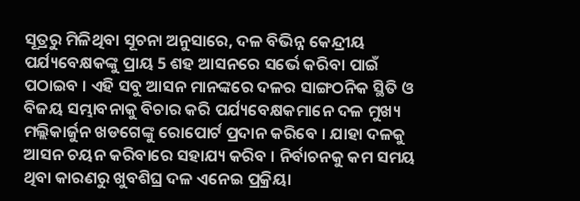ସୂତ୍ରରୁ ମିଳିଥିବା ସୂଚନା ଅନୁସାରେ, ଦଳ ବିଭିନ୍ନ କେନ୍ଦ୍ରୀୟ ପର୍ଯ୍ୟବେକ୍ଷକଙ୍କୁ ପ୍ରାୟ 5 ଶହ ଆସନରେ ସର୍ଭେ କରିବା ପାଇଁ ପଠାଇବ । ଏହି ସବୁ ଆସନ ମାନଙ୍କରେ ଦଳର ସାଙ୍ଗଠନିକ ସ୍ଥିତି ଓ ବିଜୟ ସମ୍ଭାବନାକୁ ବିଚାର କରି ପର୍ଯ୍ୟବେକ୍ଷକମାନେ ଦଳ ମୁଖ୍ୟ ମଲ୍ଲିକାର୍ଜୁନ ଖଡଗେଙ୍କୁ ରୋପୋର୍ଟ ପ୍ରଦାନ କରିବେ । ଯାହା ଦଳକୁ ଆସନ ଚୟନ କରିବାରେ ସହାଯ୍ୟ କରିବ । ନିର୍ବାଚନକୁ କମ ସମୟ ଥିବା କାରଣରୁ ଖୁବଶିଘ୍ର ଦଳ ଏନେଇ ପ୍ରକ୍ରିୟା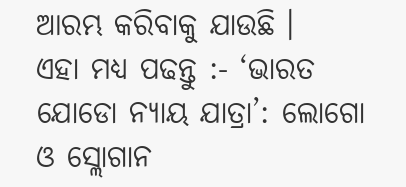ଆରମ୍ଭ କରିବାକୁ ଯାଉଛି ।
ଏହା ମଧ୍ୟ ପଢନ୍ତୁ :- ‘ଭାରତ ଯୋଡୋ ନ୍ୟାୟ ଯାତ୍ରା’: ଲୋଗୋ ଓ ସ୍ଲୋଗାନ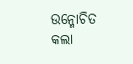ଉନ୍ମୋଚିତ କଲା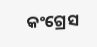କଂଗ୍ରେସ